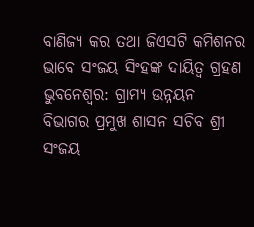ବାଣିଜ୍ୟ କର ତଥା ଜିଏସଟି କମିଶନର ଭାବେ ସଂଜୟ ସିଂହଙ୍କ ଦାୟିତ୍ୱ ଗ୍ରହଣ
ଭୁବନେଶ୍ୱର: ଗ୍ରାମ୍ୟ ଉନ୍ନୟନ ବିଭାଗର ପ୍ରମୁଖ ଶାସନ ସଚିବ ଶ୍ରୀ ସଂଜୟ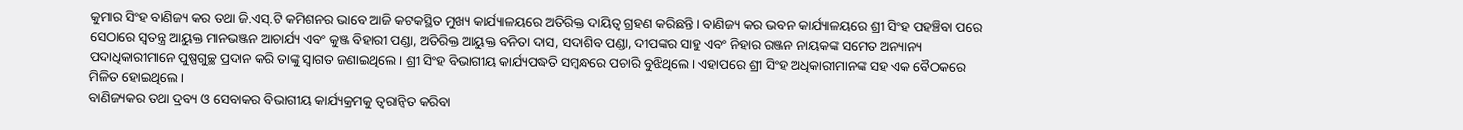କୁମାର ସିଂହ ବାଣିଜ୍ୟ କର ତଥା ଜି.ଏସ୍.ଟି କମିଶନର ଭାବେ ଆଜି କଟକସ୍ଥିତ ମୁଖ୍ୟ କାର୍ଯ୍ୟାଳୟରେ ଅତିରିକ୍ତ ଦାୟିତ୍ୱ ଗ୍ରହଣ କରିଛନ୍ତି। ବାଣିଜ୍ୟ କର ଭବନ କାର୍ଯ୍ୟାଳୟରେ ଶ୍ରୀ ସିଂହ ପହଞ୍ଚିବା ପରେ ସେଠାରେ ସ୍ୱତନ୍ତ୍ର ଆୟୁକ୍ତ ମାନଭଞ୍ଜନ ଆଚାର୍ଯ୍ୟ ଏବଂ କୁଞ୍ଜ ବିହାରୀ ପଣ୍ଡା, ଅତିରିକ୍ତ ଆୟୁକ୍ତ ବନିତା ଦାସ, ସଦାଶିବ ପଣ୍ଡା, ଦୀପଙ୍କର ସାହୁ ଏବଂ ନିହାର ରଞ୍ଜନ ନାୟକଙ୍କ ସମେତ ଅନ୍ୟାନ୍ୟ ପଦାଧିକାରୀମାନେ ପୁଷ୍ପଗୁଚ୍ଛ ପ୍ରଦାନ କରି ତାଙ୍କୁ ସ୍ୱାଗତ ଜଣାଇଥିଲେ। ଶ୍ରୀ ସିଂହ ବିଭାଗୀୟ କାର୍ଯ୍ୟପଦ୍ଧତି ସମ୍ବନ୍ଧରେ ପଚାରି ବୁଝିଥିଲେ। ଏହାପରେ ଶ୍ରୀ ସିଂହ ଅଧିକାରୀମାନଙ୍କ ସହ ଏକ ବୈଠକରେ ମିଳିତ ହୋଇଥିଲେ।
ବାଣିଜ୍ୟକର ତଥା ଦ୍ରବ୍ୟ ଓ ସେବାକର ବିଭାଗୀୟ କାର୍ଯ୍ୟକ୍ରମକୁ ତ୍ୱରାନ୍ୱିତ କରିବା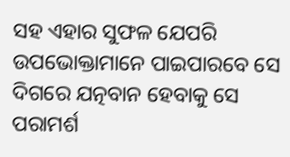ସହ ଏହାର ସୁଫଳ ଯେପରି ଉପଭୋକ୍ତାମାନେ ପାଇପାରବେ ସେ ଦିଗରେ ଯତ୍ନବାନ ହେବାକୁ ସେ ପରାମର୍ଶ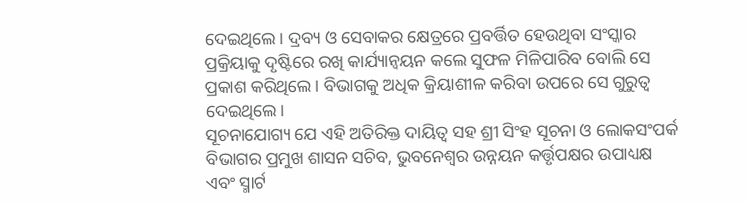ଦେଇଥିଲେ। ଦ୍ରବ୍ୟ ଓ ସେବାକର କ୍ଷେତ୍ରରେ ପ୍ରବର୍ତ୍ତିତ ହେଉଥିବା ସଂସ୍କାର ପ୍ରକ୍ରିୟାକୁ ଦୃଷ୍ଟିରେ ରଖି କାର୍ଯ୍ୟାନ୍ୱୟନ କଲେ ସୁଫଳ ମିଳିପାରିବ ବୋଲି ସେ ପ୍ରକାଶ କରିଥିଲେ। ବିଭାଗକୁ ଅଧିକ କ୍ରିୟାଶୀଳ କରିବା ଉପରେ ସେ ଗୁରୁତ୍ୱ ଦେଇଥିଲେ।
ସୂଚନାଯୋଗ୍ୟ ଯେ ଏହି ଅତିରିକ୍ତ ଦାୟିତ୍ୱ ସହ ଶ୍ରୀ ସିଂହ ସୂଚନା ଓ ଲୋକସଂପର୍କ ବିଭାଗର ପ୍ରମୁଖ ଶାସନ ସଚିବ, ଭୁବନେଶ୍ୱର ଉନ୍ନୟନ କର୍ତ୍ତୃପକ୍ଷର ଉପାଧ୍ୟକ୍ଷ ଏବଂ ସ୍ମାର୍ଟ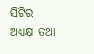ସିଟିର ଅଧ୍ୟକ୍ଷ ତଥା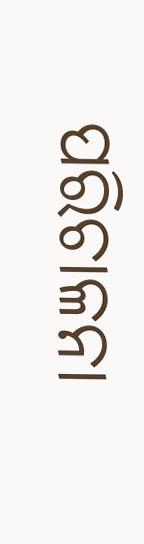ପରିଚାଳନା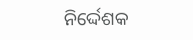ନିର୍ଦ୍ଦେଶକ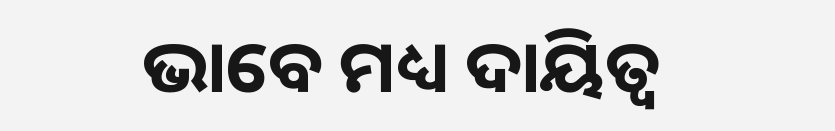ଭାବେ ମଧ୍ୟ ଦାୟିତ୍ୱ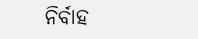ନିର୍ବାହ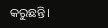କରୁଛନ୍ତି।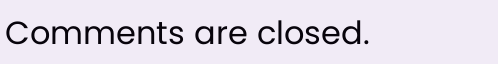Comments are closed.